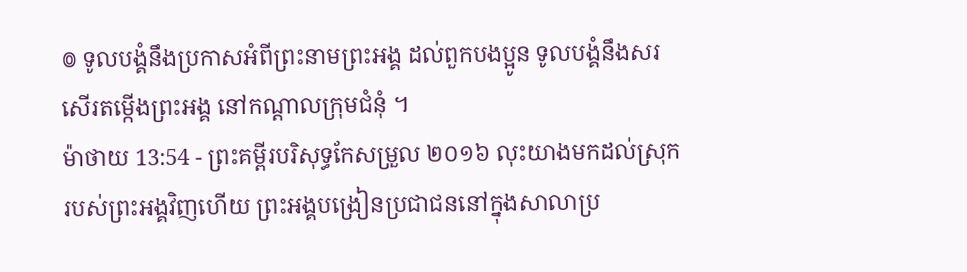៙ ទូលបង្គំនឹងប្រកាសអំពីព្រះនាមព្រះអង្គ ដល់ពួកបងប្អូន ទូលបង្គំនឹងសរសើរតម្កើងព្រះអង្គ នៅកណ្ដាលក្រុមជំនុំ ។
ម៉ាថាយ 13:54 - ព្រះគម្ពីរបរិសុទ្ធកែសម្រួល ២០១៦ លុះយាងមកដល់ស្រុករបស់ព្រះអង្គវិញហើយ ព្រះអង្គបង្រៀនប្រជាជននៅក្នុងសាលាប្រ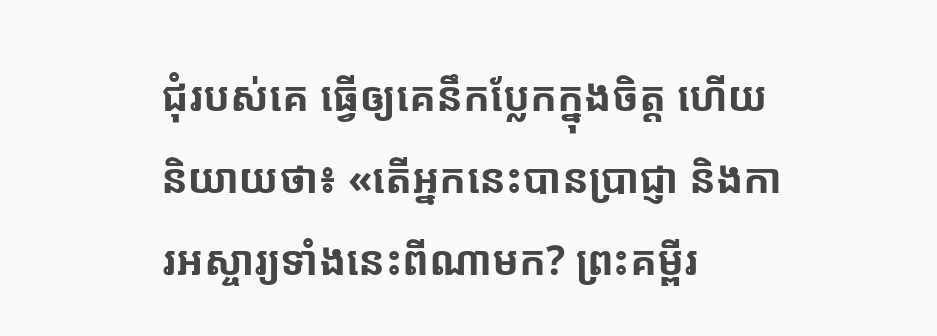ជុំរបស់គេ ធ្វើឲ្យគេនឹកប្លែកក្នុងចិត្ត ហើយនិយាយថា៖ «តើអ្នកនេះបានប្រាជ្ញា និងការអស្ចារ្យទាំងនេះពីណាមក? ព្រះគម្ពីរ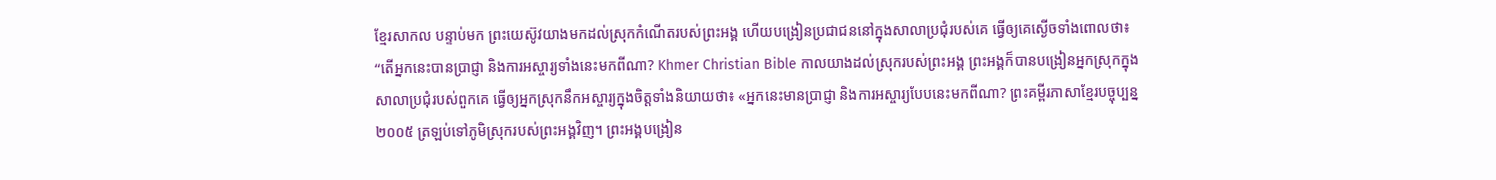ខ្មែរសាកល បន្ទាប់មក ព្រះយេស៊ូវយាងមកដល់ស្រុកកំណើតរបស់ព្រះអង្គ ហើយបង្រៀនប្រជាជននៅក្នុងសាលាប្រជុំរបស់គេ ធ្វើឲ្យគេស្ងើចទាំងពោលថា៖ “តើអ្នកនេះបានប្រាជ្ញា និងការអស្ចារ្យទាំងនេះមកពីណា? Khmer Christian Bible កាលយាងដល់ស្រុករបស់ព្រះអង្គ ព្រះអង្គក៏បានបង្រៀនអ្នកស្រុកក្នុងសាលាប្រជុំរបស់ពួកគេ ធ្វើឲ្យអ្នកស្រុកនឹកអស្ចារ្យក្នុងចិត្ដទាំងនិយាយថា៖ «អ្នកនេះមានប្រាជ្ញា និងការអស្ចារ្យបែបនេះមកពីណា? ព្រះគម្ពីរភាសាខ្មែរបច្ចុប្បន្ន ២០០៥ ត្រឡប់ទៅភូមិស្រុករបស់ព្រះអង្គវិញ។ ព្រះអង្គបង្រៀន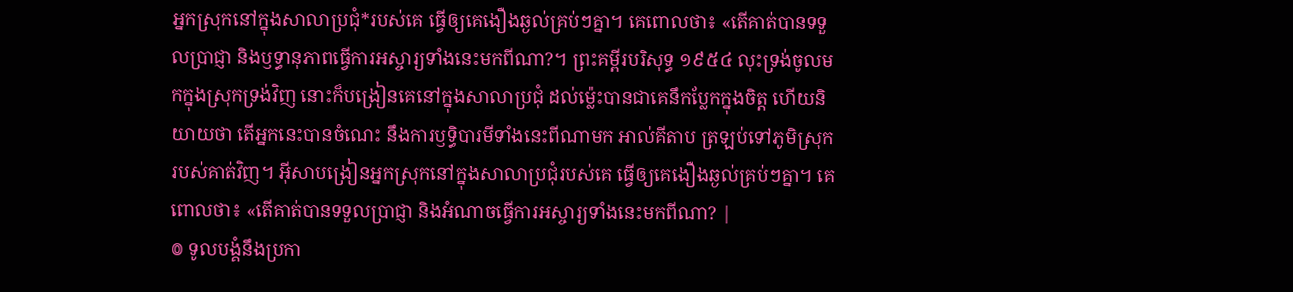អ្នកស្រុកនៅក្នុងសាលាប្រជុំ*របស់គេ ធ្វើឲ្យគេងឿងឆ្ងល់គ្រប់ៗគ្នា។ គេពោលថា៖ «តើគាត់បានទទួលប្រាជ្ញា និងឫទ្ធានុភាពធ្វើការអស្ចារ្យទាំងនេះមកពីណា?។ ព្រះគម្ពីរបរិសុទ្ធ ១៩៥៤ លុះទ្រង់ចូលមកក្នុងស្រុកទ្រង់វិញ នោះក៏បង្រៀនគេនៅក្នុងសាលាប្រជុំ ដល់ម៉្លេះបានជាគេនឹកប្លែកក្នុងចិត្ត ហើយនិយាយថា តើអ្នកនេះបានចំណេះ នឹងការឫទ្ធិបារមីទាំងនេះពីណាមក អាល់គីតាប ត្រឡប់ទៅភូមិស្រុករបស់គាត់វិញ។ អ៊ីសាបង្រៀនអ្នកស្រុកនៅក្នុងសាលាប្រជុំរបស់គេ ធ្វើឲ្យគេងឿងឆ្ងល់គ្រប់ៗគ្នា។ គេពោលថា៖ «តើគាត់បានទទួលប្រាជ្ញា និងអំណាចធ្វើការអស្ចារ្យទាំងនេះមកពីណា? |
៙ ទូលបង្គំនឹងប្រកា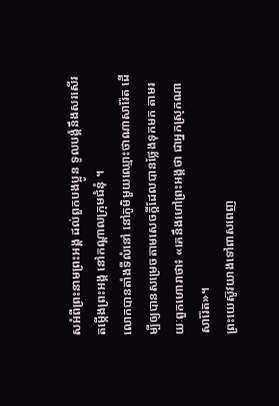សអំពីព្រះនាមព្រះអង្គ ដល់ពួកបងប្អូន ទូលបង្គំនឹងសរសើរតម្កើងព្រះអង្គ នៅកណ្ដាលក្រុមជំនុំ ។
លោកបានតាំងទីលំនៅ នៅភូមិមួយឈ្មោះថាណាសារ៉ែត ដើម្បីឲ្យបានសម្រេចតាមសេចក្តីដែលបានថ្លែងទុកមក តាមរយៈពួកហោរាថា៖ «គេនឹងហៅព្រះអង្គថា ជាអ្នកស្រុកណាសារ៉ែត»។
ព្រះយេស៊ូវយាងទៅពាសពេញ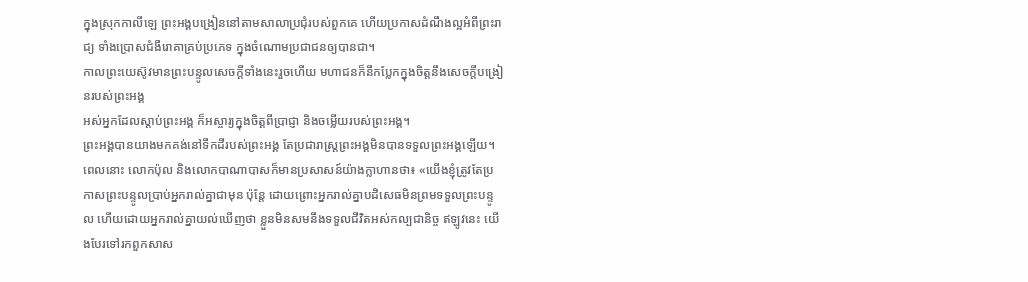ក្នុងស្រុកកាលីឡេ ព្រះអង្គបង្រៀននៅតាមសាលាប្រជុំរបស់ពួកគេ ហើយប្រកាសដំណឹងល្អអំពីព្រះរាជ្យ ទាំងប្រោសជំងឺរោគាគ្រប់ប្រភេទ ក្នុងចំណោមប្រជាជនឲ្យបានជា។
កាលព្រះយេស៊ូវមានព្រះបន្ទូលសេចក្តីទាំងនេះរួចហើយ មហាជនក៏នឹកប្លែកក្នុងចិត្តនឹងសេចក្តីបង្រៀនរបស់ព្រះអង្គ
អស់អ្នកដែលស្តាប់ព្រះអង្គ ក៏អស្ចារ្យក្នុងចិត្តពីប្រាជ្ញា និងចម្លើយរបស់ព្រះអង្គ។
ព្រះអង្គបានយាងមកគង់នៅទឹកដីរបស់ព្រះអង្គ តែប្រជារាស្ត្រព្រះអង្គមិនបានទទួលព្រះអង្គឡើយ។
ពេលនោះ លោកប៉ុល និងលោកបាណាបាសក៏មានប្រសាសន៍យ៉ាងក្លាហានថា៖ «យើងខ្ញុំត្រូវតែប្រកាសព្រះបន្ទូលប្រាប់អ្នករាល់គ្នាជាមុន ប៉ុន្តែ ដោយព្រោះអ្នករាល់គ្នាបដិសេធមិនព្រមទទួលព្រះបន្ទូល ហើយដោយអ្នករាល់គ្នាយល់ឃើញថា ខ្លួនមិនសមនឹងទទួលជីវិតអស់កល្បជានិច្ច ឥឡូវនេះ យើងបែរទៅរកពួកសាស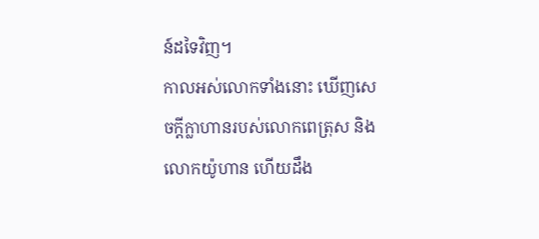ន៍ដទៃវិញ។
កាលអស់លោកទាំងនោះ ឃើញសេចក្ដីក្លាហានរបស់លោកពេត្រុស និងលោកយ៉ូហាន ហើយដឹង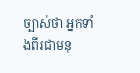ច្បាស់ថា អ្នកទាំងពីរជាមនុ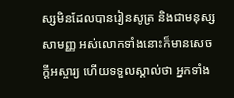ស្សមិនដែលបានរៀនសូត្រ និងជាមនុស្សសាមញ្ញ អស់លោកទាំងនោះក៏មានសេចក្ដីអស្ចារ្យ ហើយទទួលស្គាល់ថា អ្នកទាំង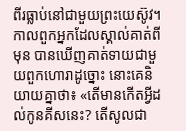ពីរធ្លាប់នៅជាមួយព្រះយេស៊ូវ។
កាលពួកអ្នកដែលស្គាល់គាត់ពីមុន បានឃើញគាត់ទាយជាមួយពួកហោរាដូច្នោះ នោះគេនិយាយគ្នាថា៖ «តើមានកើតអ្វីដល់កូនគីសនេះ? តើសូលជា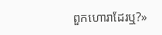ពួកហោរាដែរឬ?»